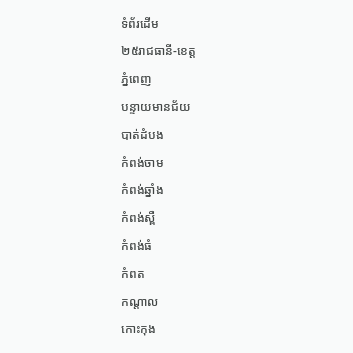ទំព័រដើម
២៥រាជធានី-ខេត្ត
ភ្នំពេញ
បន្ទាយមានជ័យ
បាត់ដំបង
កំពង់ចាម
កំពង់ឆ្នាំង
កំពង់ស្ពឺ
កំពង់ធំ
កំពត
កណ្តាល
កោះកុង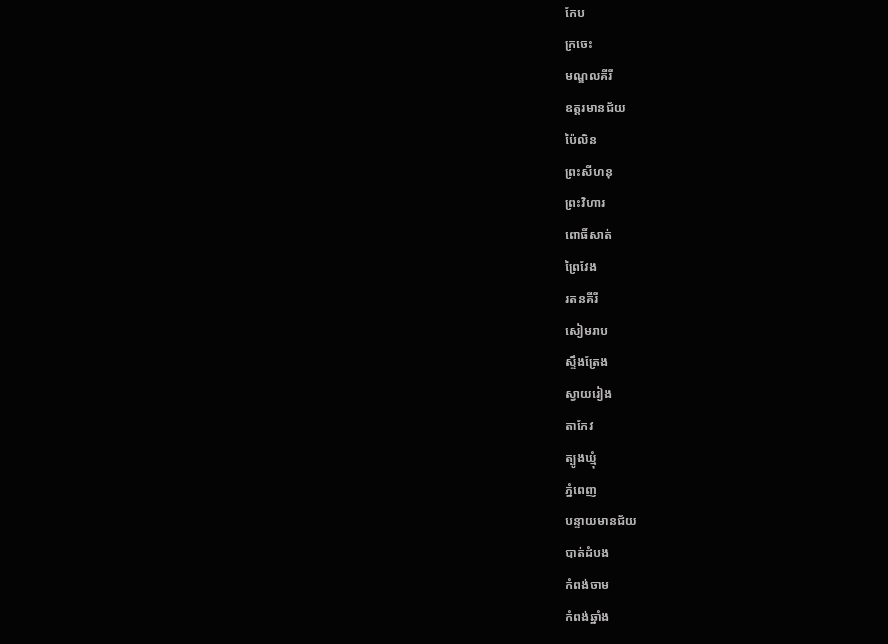កែប
ក្រចេះ
មណ្ឌលគីរី
ឧត្តរមានជ័យ
ប៉ៃលិន
ព្រះសីហនុ
ព្រះវិហារ
ពោធិ៍សាត់
ព្រៃវែង
រតនគីរី
សៀមរាប
ស្ទឹងត្រែង
ស្វាយរៀង
តាកែវ
ត្បូងឃ្មុំ
ភ្នំពេញ
បន្ទាយមានជ័យ
បាត់ដំបង
កំពង់ចាម
កំពង់ឆ្នាំង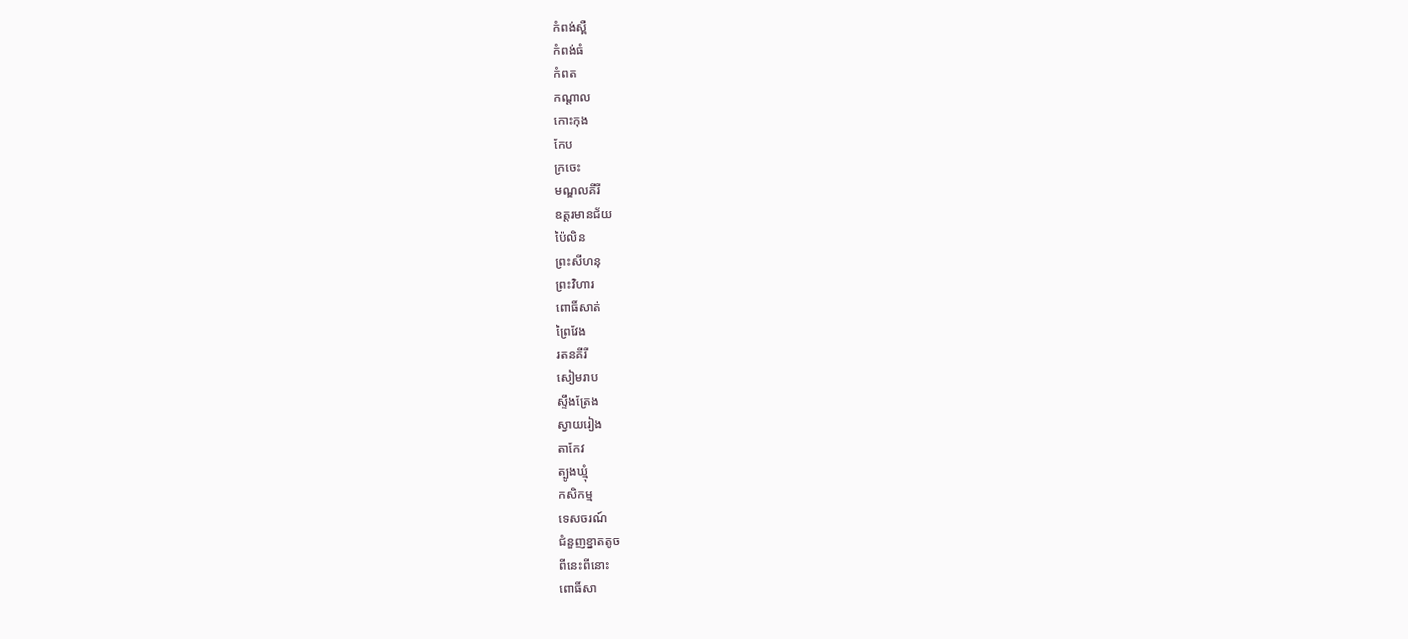កំពង់ស្ពឺ
កំពង់ធំ
កំពត
កណ្តាល
កោះកុង
កែប
ក្រចេះ
មណ្ឌលគីរី
ឧត្តរមានជ័យ
ប៉ៃលិន
ព្រះសីហនុ
ព្រះវិហារ
ពោធិ៍សាត់
ព្រៃវែង
រតនគីរី
សៀមរាប
ស្ទឹងត្រែង
ស្វាយរៀង
តាកែវ
ត្បូងឃ្មុំ
កសិកម្ម
ទេសចរណ៍
ជំនួញខ្នាតតូច
ពីនេះពីនោះ
ពោធិ៍សា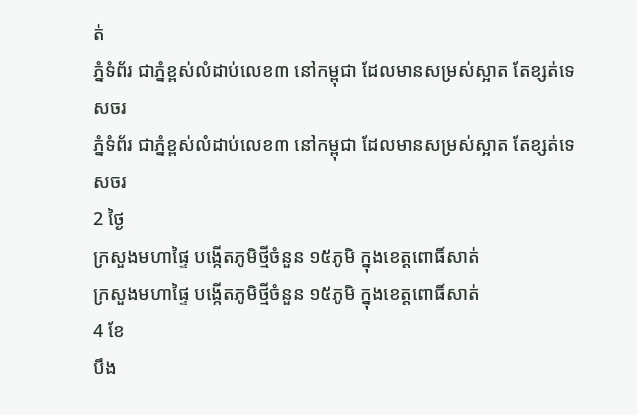ត់
ភ្នំទំព័រ ជាភ្នំខ្ពស់លំដាប់លេខ៣ នៅកម្ពុជា ដែលមានសម្រស់ស្អាត តែខ្សត់ទេសចរ
ភ្នំទំព័រ ជាភ្នំខ្ពស់លំដាប់លេខ៣ នៅកម្ពុជា ដែលមានសម្រស់ស្អាត តែខ្សត់ទេសចរ
2 ថ្ងៃ
ក្រសួងមហាផ្ទៃ បង្កើតភូមិថ្មីចំនួន ១៥ភូមិ ក្នុងខេត្តពោធិ៍សាត់
ក្រសួងមហាផ្ទៃ បង្កើតភូមិថ្មីចំនួន ១៥ភូមិ ក្នុងខេត្តពោធិ៍សាត់
4 ខែ
បឹង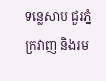ទន្លេសាប ជួរភ្នំក្រវាញ និងរម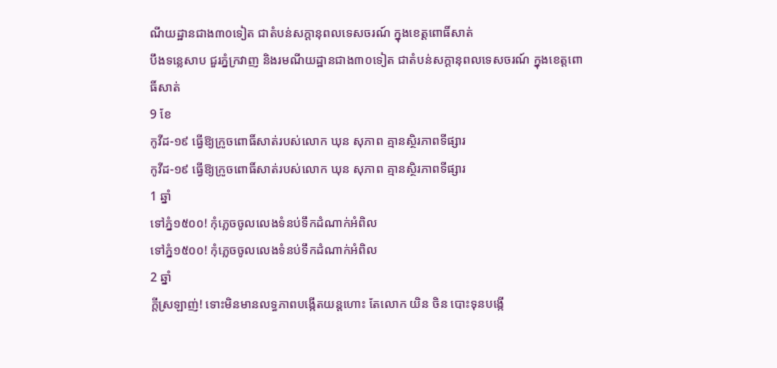ណីយដ្ឋានជាង៣០ទៀត ជាតំបន់សក្តានុពលទេសចរណ៍ ក្នុងខេត្តពោធិ៍សាត់
បឹងទន្លេសាប ជួរភ្នំក្រវាញ និងរមណីយដ្ឋានជាង៣០ទៀត ជាតំបន់សក្តានុពលទេសចរណ៍ ក្នុងខេត្តពោធិ៍សាត់
9 ខែ
កូវីដ-១៩ ធ្វើឱ្យក្រូចពោធិ៍សាត់របស់លោក ឃុន សុភាព គ្មានស្ថិរភាពទីផ្សារ
កូវីដ-១៩ ធ្វើឱ្យក្រូចពោធិ៍សាត់របស់លោក ឃុន សុភាព គ្មានស្ថិរភាពទីផ្សារ
1 ឆ្នាំ
ទៅភ្នំ១៥០០! កុំភ្លេចចូលលេងទំនប់ទឹកដំណាក់អំពិល
ទៅភ្នំ១៥០០! កុំភ្លេចចូលលេងទំនប់ទឹកដំណាក់អំពិល
2 ឆ្នាំ
ក្ដីស្រឡាញ់! ទោះមិនមានលទ្ធភាពបង្កើតយន្តហោះ តែលោក យិន ចិន បោះទុនបង្កើ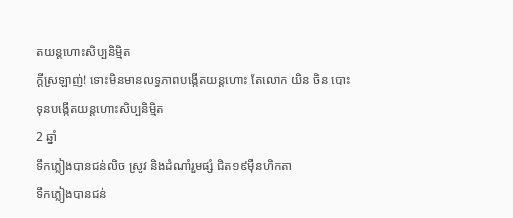តយន្តហោះសិប្បនិមិ្មត
ក្ដីស្រឡាញ់! ទោះមិនមានលទ្ធភាពបង្កើតយន្តហោះ តែលោក យិន ចិន បោះទុនបង្កើតយន្តហោះសិប្បនិមិ្មត
2 ឆ្នាំ
ទឹកភ្លៀងបានជន់លិច ស្រូវ និងដំណាំរួមផ្សំ ជិត១៩ម៉ឺនហិកតា
ទឹកភ្លៀងបានជន់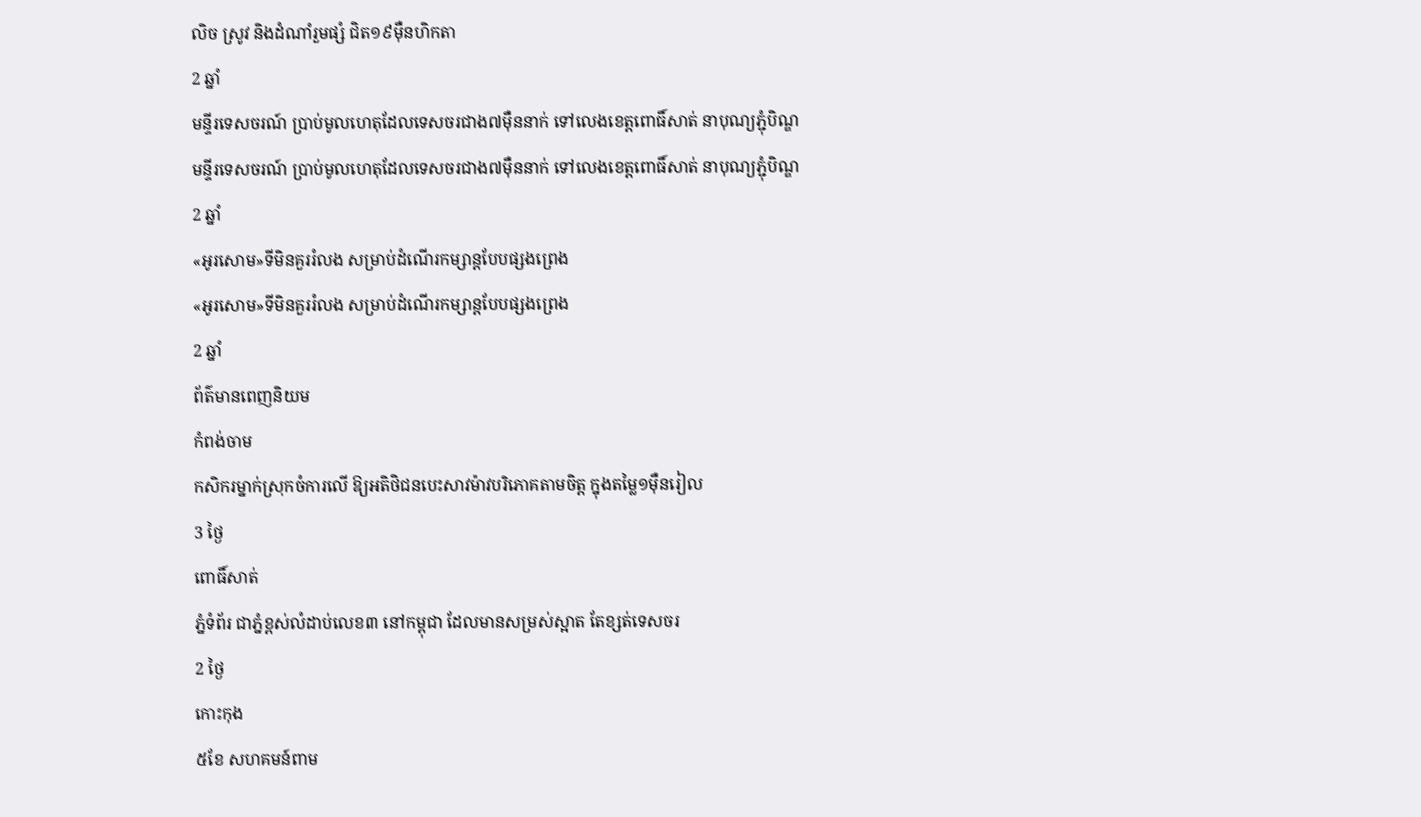លិច ស្រូវ និងដំណាំរួមផ្សំ ជិត១៩ម៉ឺនហិកតា
2 ឆ្នាំ
មន្ទីរទេសចរណ៍ ប្រាប់មូលហេតុដែលទេសចរជាង៧ម៉ឺននាក់ ទៅលេងខេត្តពោធិ៍សាត់ នាបុណ្យភ្ជុំបិណ្ឌ
មន្ទីរទេសចរណ៍ ប្រាប់មូលហេតុដែលទេសចរជាង៧ម៉ឺននាក់ ទៅលេងខេត្តពោធិ៍សាត់ នាបុណ្យភ្ជុំបិណ្ឌ
2 ឆ្នាំ
«អូរសោម»ទីមិនគួររំលង សម្រាប់ដំណើរកម្សាន្តបែបផ្សងព្រេង
«អូរសោម»ទីមិនគួររំលង សម្រាប់ដំណើរកម្សាន្តបែបផ្សងព្រេង
2 ឆ្នាំ
ព័ត៌មានពេញនិយម
កំពង់ចាម
កសិករម្នាក់ស្រុកចំការលើ ឱ្យអតិថិជនបេះសាវម៉ាវបរិភោគតាមចិត្ត ក្នុងតម្លៃ១ម៉ឺនរៀល
3 ថ្ងៃ
ពោធិ៍សាត់
ភ្នំទំព័រ ជាភ្នំខ្ពស់លំដាប់លេខ៣ នៅកម្ពុជា ដែលមានសម្រស់ស្អាត តែខ្សត់ទេសចរ
2 ថ្ងៃ
កោះកុង
៥ខែ សហគមន៍ពាម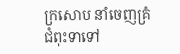ក្រសោប នាំចេញគ្រំជំពុះទាទៅ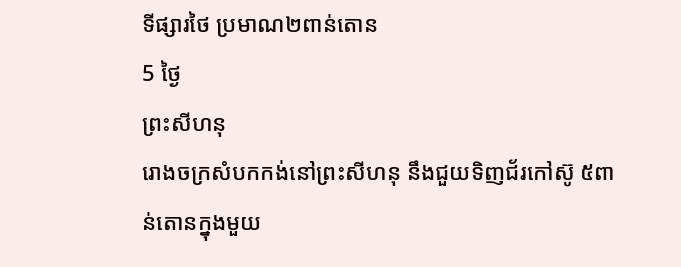ទីផ្សារថៃ ប្រមាណ២ពាន់តោន
5 ថ្ងៃ
ព្រះសីហនុ
រោងចក្រសំបកកង់នៅព្រះសីហនុ នឹងជួយទិញជ័រកៅស៊ូ ៥ពាន់តោនក្នុងមួយ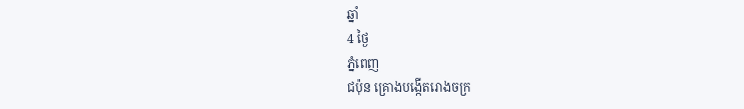ឆ្នាំ
4 ថ្ងៃ
ភ្នំពេញ
ជប៉ុន គ្រោងបង្កើតរោងចក្រ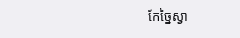កែច្នៃស្វា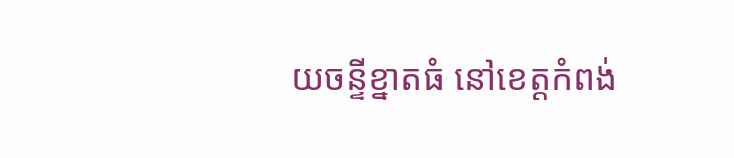យចន្ទីខ្នាតធំ នៅខេត្តកំពង់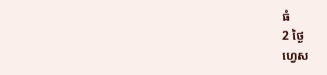ធំ
2 ថ្ងៃ
ហ្វេស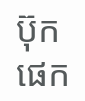ប៊ុកផេក